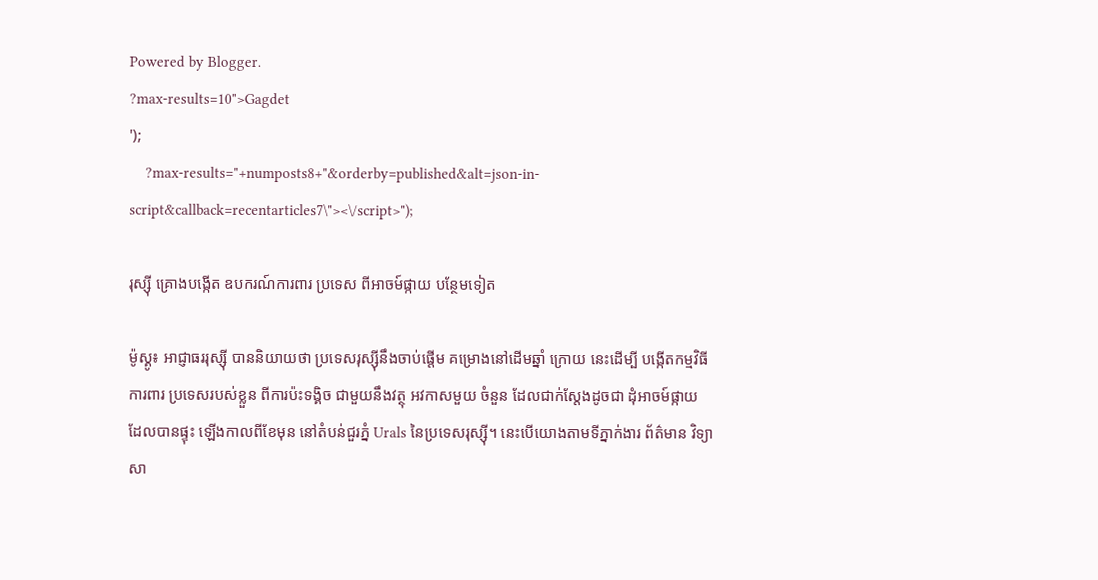Powered by Blogger.
?max-results=10">Gagdet
');
    ?max-results="+numposts8+"&orderby=published&alt=json-in-script&callback=recentarticles7\"><\/script>");

រុស្ស៊ី គ្រោងបង្កើត ឧបករណ៍ការពារ ប្រទេស ពីអាចម៍ផ្កាយ បន្ថែមទៀត

ម៉ូស្គូ៖ អាជ្ញាធររុស្ស៊ី បាននិយាយថា ប្រទេសរុស្ស៊ីនឹងចាប់ផ្តើម គម្រោងនៅដើមឆ្នាំ ក្រោយ នេះដើម្បី បង្កើតកម្មវិធី ការពារ ប្រទេសរបស់ខ្លួន ពីការប៉ះទង្គិច ជាមួយនឹងវត្ថុ អវកាសមួយ ចំនួន ដែលជាក់ស្តែងដូចជា ដុំអាចម៍ផ្កាយ ដែលបានផ្ទុះ ឡើងកាលពីខែមុន នៅតំបន់ជួរភ្នំ Urals នៃប្រទេសរុស្ស៊ី។ នេះបើយោងតាមទីភ្នាក់ងារ ព័ត៌មាន វិទ្យាសា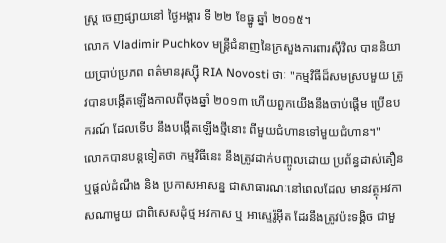ស្រ្ត ចេញផ្សាយនៅ ថ្ងៃអង្គារ ទី ២២ ខែធ្នូ ឆ្នាំ ២០១៥។
លោក Vladimir Puchkov មន្ត្រីជំនាញនៃក្រសួងការពារស៊ីវិល បាននិយាយប្រាប់ប្រភព ពត៌មានរុស្ស៊ី RIA Novosti ថាៈ "កម្មវិធីដ៏សមស្របមួយ ត្រូវបានបង្កើតឡើងកាលពីចុងឆ្នាំ ២០១៣ ហើយពួកយើងនឹងចាប់ផ្តើម ប្រើឧបករណ៍ ដែលទើប នឹងបង្កើតឡើងថ្មីនោះ ពីមួយជំហានទៅមួយជំហាន។"
លោកបានបន្តទៀតថា កម្មវិធីនេះ នឹងត្រូវដាក់បញ្ចូលដោយ ប្រព័ន្ធដាស់តឿន ឬផ្តល់ដំណឹង និង ប្រកាសអាសន្ន ជាសាធារណៈនៅពេលដែល មានវត្ថុអវកាសណាមួយ ជាពិសេសដុំថ្ម អវកាស ឬ អាស្ទេរ៉ូអ៊ីត ដែរនឹងត្រូវប៉ះទង្គិច ជាមួ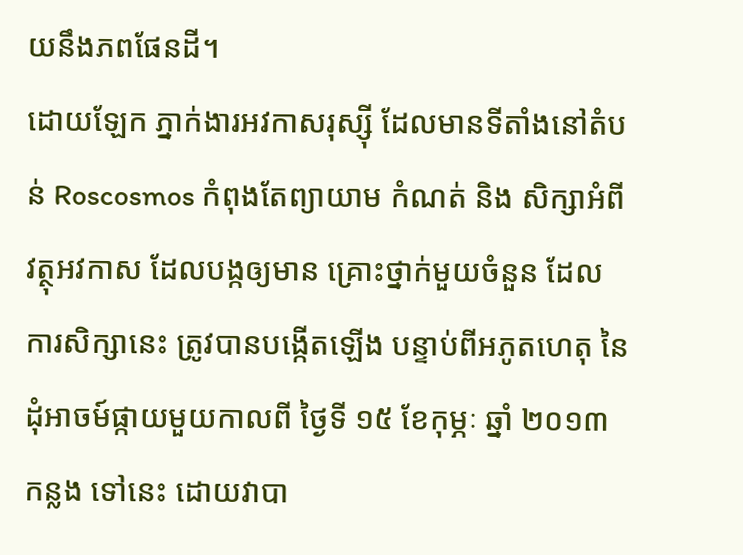យនឹងភពផែនដី។
ដោយឡែក ភ្នាក់ងារអវកាសរុស្ស៊ី ដែលមានទីតាំងនៅតំបន់ Roscosmos កំពុងតែព្យាយាម កំណត់ និង សិក្សាអំពី វត្ថុអវកាស ដែលបង្កឲ្យមាន គ្រោះថ្នាក់មួយចំនួន ដែលការសិក្សានេះ ត្រូវបានបង្កើតឡើង បន្ទាប់ពីអភូតហេតុ នៃដុំអាចម៍ផ្កាយមួយកាលពី ថ្ងៃទី ១៥ ខែកុម្ភៈ ឆ្នាំ ២០១៣ កន្លង ទៅនេះ ដោយវាបា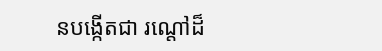នបង្កើតជា រណ្តៅដ៏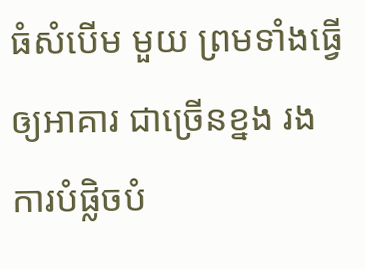ធំសំបើម មួយ ព្រមទាំងធ្វើឲ្យអាគារ ជាច្រើនខ្នង រងការបំផ្លិចបំ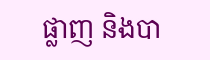ផ្លាញ និងបា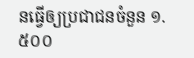នធ្វើឲ្យប្រជាជនចំនួន ១.៥០០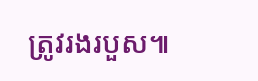ត្រូវរងរបួស៕